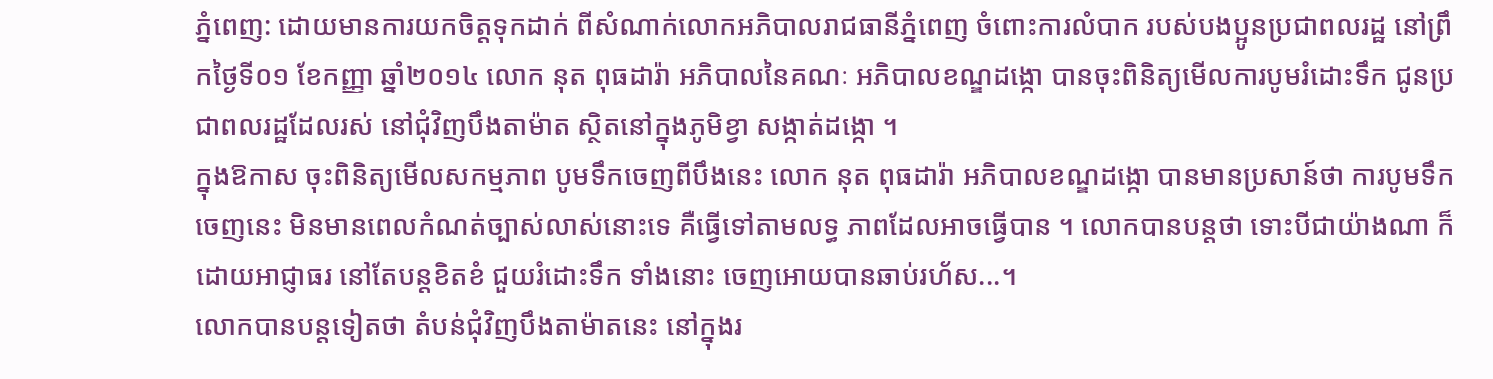ភ្នំពេញ: ដោយមានការយកចិត្តទុកដាក់ ពីសំណាក់លោកអភិបាលរាជធានីភ្នំពេញ ចំពោះការលំបាក របស់បងប្អូនប្រជាពលរដ្ឋ នៅព្រឹកថ្ងៃទី០១ ខែកញ្ញា ឆ្នាំ២០១៤ លោក នុត ពុធដារ៉ា អភិបាលនៃគណៈ អភិបាលខណ្ឌដង្កោ បានចុះពិនិត្យមើលការបូមរំដោះទឹក ជូនប្រជាពលរដ្ឋដែលរស់ នៅជុំវិញបឹងតាម៉ាត ស្ថិតនៅក្នុងភូមិខ្វា សង្កាត់ដង្កោ ។
ក្នុងឱកាស ចុះពិនិត្យមើលសកម្មភាព បូមទឹកចេញពីបឹងនេះ លោក នុត ពុធដារ៉ា អភិបាលខណ្ឌដង្កោ បានមានប្រសាន៍ថា ការបូមទឹកចេញនេះ មិនមានពេលកំណត់ច្បាស់លាស់នោះទេ គឺធ្វើទៅតាមលទ្ធ ភាពដែលអាចធ្វើបាន ។ លោកបានបន្តថា ទោះបីជាយ៉ាងណា ក៏ដោយអាជ្ញាធរ នៅតែបន្តខិតខំ ជួយរំដោះទឹក ទាំងនោះ ចេញអោយបានឆាប់រហ័ស...។
លោកបានបន្តទៀតថា តំបន់ជុំវិញបឹងតាម៉ាតនេះ នៅក្នុងរ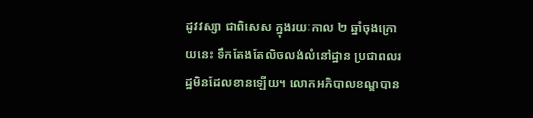ដូវវស្សា ជាពិសេស ក្នុងរយៈកាល ២ ឆ្នាំចុងក្រោយនេះ ទឹកតែងតែលិចលង់លំនៅដ្ឋាន ប្រជាពលរដ្ឋមិនដែលខានឡើយ។ លោកអភិបាលខណ្ឌបាន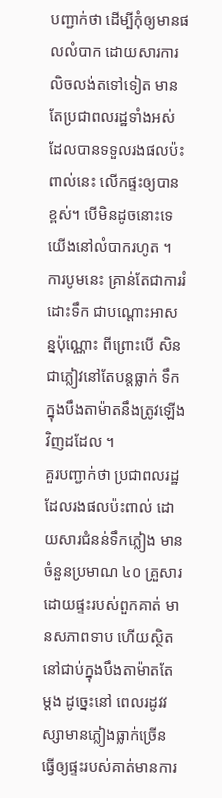បញ្ជាក់ថា ដើម្បីកុំឲ្យមានផលលំបាក ដោយសារការលិចលង់តទៅទៀត មាន តែប្រជាពលរដ្ឋទាំងអស់ ដែលបានទទួលរងផលប៉ះពាល់នេះ លើកផ្ទះឲ្យបានខ្ពស់។ បើមិនដូចនោះទេ យើងនៅលំបាករហូត ។ ការបូមនេះ គ្រាន់តែជាការរំដោះទឹក ជាបណ្តោះអាសន្នប៉ុណ្ណោះ ពីព្រោះបើ សិនជាភ្លៀវនៅតែបន្តធ្លាក់ ទឹកក្នុងបឹងតាម៉ាតនឹងត្រូវឡើងវិញដដែល ។
គួរបញ្ជាក់ថា ប្រជាពលរដ្ឋដែលរងផលប៉ះពាល់ ដោយសារជំនន់ទឹកភ្លៀង មានចំនួនប្រមាណ ៤០ គ្រួសារ ដោយផ្ទះរបស់ពួកគាត់ មានសភាពទាប ហើយស្ថិតនៅជាប់ក្នុងបឹងតាម៉ាតតែម្តង ដូច្នេះនៅ ពេលរដូវវស្សាមានភ្លៀងធ្លាក់ច្រើន ធ្វើឲ្យផ្ទះរបស់គាត់មានការ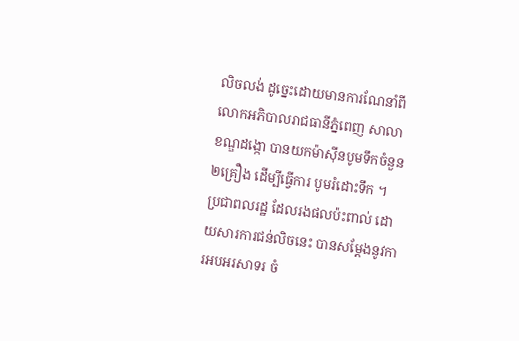លិចលង់ ដូច្នេះដោយមានការណែនាំពី លោកអភិបាលរាជធានីភ្នំពេញ សាលាខណ្ឌដង្កោ បានយកម៉ាស៊ីនបូមទឹកចំនួន ២គ្រឿង ដើម្បីធ្វើការ បូមរំដោះទឹក ។
ប្រជាពលរដ្ឋ ដែលរងផលប៉ះពាល់ ដោយសារការជន់លិចនេះ បានសម្តែងនូវការអបអរសាទរ ចំ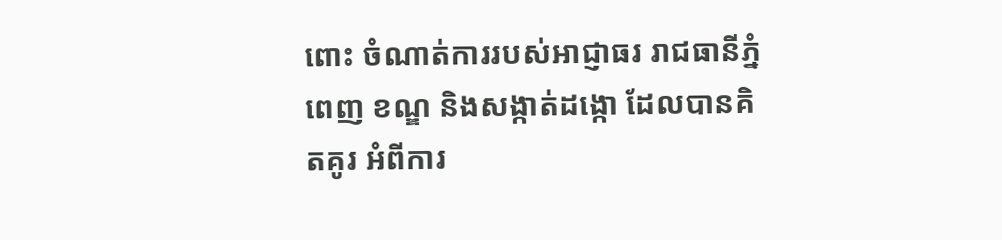ពោះ ចំណាត់ការរបស់អាជ្ញាធរ រាជធានីភ្នំពេញ ខណ្ឌ និងសង្កាត់ដង្កោ ដែលបានគិតគូរ អំពីការ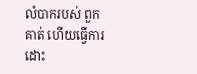លំបាករបស់ ពួកគាត់ ហើយធ្វើការដោះ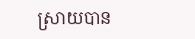ស្រាយបាន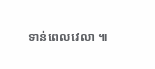ទាន់ពេលវេលា ៕